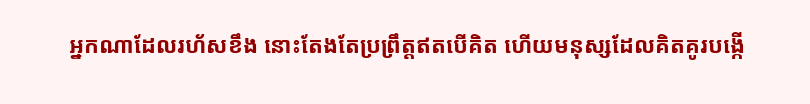អ្នកណាដែលរហ័សខឹង នោះតែងតែប្រព្រឹត្តឥតបើគិត ហើយមនុស្សដែលគិតគូរបង្កើ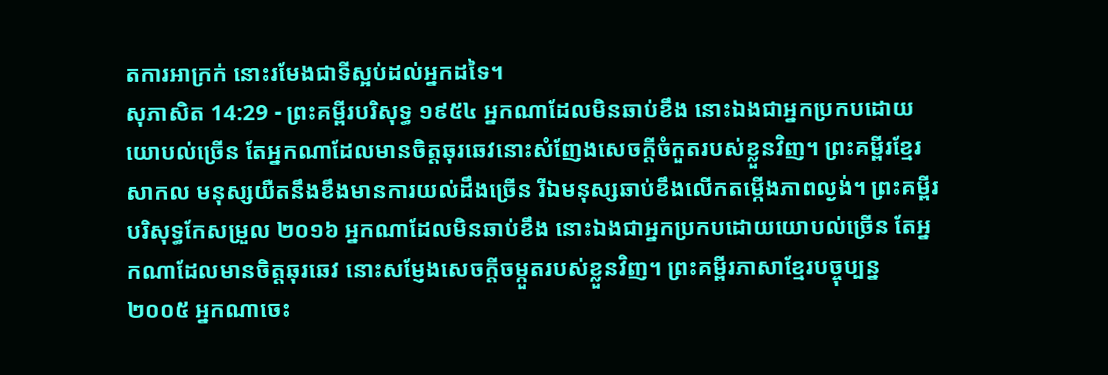តការអាក្រក់ នោះរមែងជាទីស្អប់ដល់អ្នកដទៃ។
សុភាសិត 14:29 - ព្រះគម្ពីរបរិសុទ្ធ ១៩៥៤ អ្នកណាដែលមិនឆាប់ខឹង នោះឯងជាអ្នកប្រកបដោយយោបល់ច្រើន តែអ្នកណាដែលមានចិត្តឆុរឆេវនោះសំញែងសេចក្ដីចំកួតរបស់ខ្លួនវិញ។ ព្រះគម្ពីរខ្មែរសាកល មនុស្សយឺតនឹងខឹងមានការយល់ដឹងច្រើន រីឯមនុស្សឆាប់ខឹងលើកតម្កើងភាពល្ងង់។ ព្រះគម្ពីរបរិសុទ្ធកែសម្រួល ២០១៦ អ្នកណាដែលមិនឆាប់ខឹង នោះឯងជាអ្នកប្រកបដោយយោបល់ច្រើន តែអ្នកណាដែលមានចិត្តឆុរឆេវ នោះសម្ញែងសេចក្ដីចម្កួតរបស់ខ្លួនវិញ។ ព្រះគម្ពីរភាសាខ្មែរបច្ចុប្បន្ន ២០០៥ អ្នកណាចេះ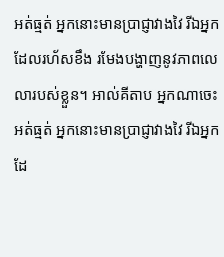អត់ធ្មត់ អ្នកនោះមានប្រាជ្ញាវាងវៃ រីឯអ្នកដែលរហ័សខឹង រមែងបង្ហាញនូវភាពលេលារបស់ខ្លួន។ អាល់គីតាប អ្នកណាចេះអត់ធ្មត់ អ្នកនោះមានប្រាជ្ញាវាងវៃ រីឯអ្នកដែ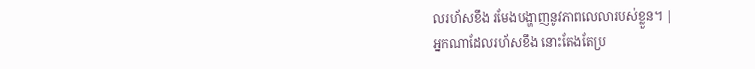លរហ័សខឹង រមែងបង្ហាញនូវភាពលេលារបស់ខ្លួន។ |
អ្នកណាដែលរហ័សខឹង នោះតែងតែប្រ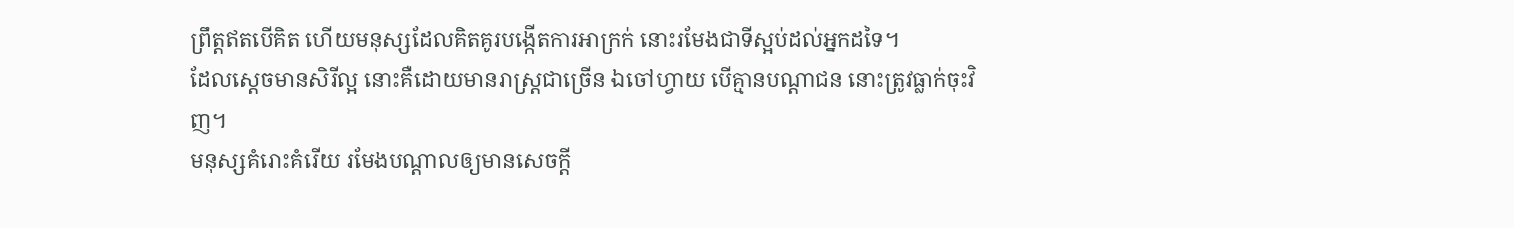ព្រឹត្តឥតបើគិត ហើយមនុស្សដែលគិតគូរបង្កើតការអាក្រក់ នោះរមែងជាទីស្អប់ដល់អ្នកដទៃ។
ដែលស្តេចមានសិរីល្អ នោះគឺដោយមានរាស្ត្រជាច្រើន ឯចៅហ្វាយ បើគ្មានបណ្តាជន នោះត្រូវធ្លាក់ចុះវិញ។
មនុស្សគំរោះគំរើយ រមែងបណ្តាលឲ្យមានសេចក្ដី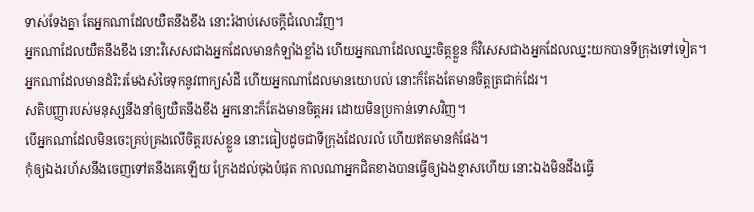ទាស់ទែងគ្នា តែអ្នកណាដែលយឺតនឹងខឹង នោះរំងាប់សេចក្ដីជំលោះវិញ។
អ្នកណាដែលយឺតនឹងខឹង នោះវិសេសជាងអ្នកដែលមានកំឡាំងខ្លាំង ហើយអ្នកណាដែលឈ្នះចិត្តខ្លួន ក៏វិសេសជាងអ្នកដែលឈ្នះយកបានទីក្រុងទៅទៀត។
អ្នកណាដែលមានដំរិះរមែងសំចៃទុកនូវពាក្យសំដី ហើយអ្នកណាដែលមានយោបល់ នោះក៏តែងតែមានចិត្តត្រជាក់ដែរ។
សតិបញ្ញារបស់មនុស្សនឹងនាំឲ្យយឺតនឹងខឹង អ្នកនោះក៏តែងមានចិត្តអរ ដោយមិនប្រកាន់ទោសវិញ។
បើអ្នកណាដែលមិនចេះគ្រប់គ្រងលើចិត្តរបស់ខ្លួន នោះធៀបដូចជាទីក្រុងដែលរលំ ហើយឥតមានកំផែង។
កុំឲ្យឯងរហ័សនឹងចេញទៅតនឹងគេឡើយ ក្រែងដល់ចុងបំផុត កាលណាអ្នកជិតខាងបានធ្វើឲ្យឯងខ្មាសហើយ នោះឯងមិនដឹងធ្វើ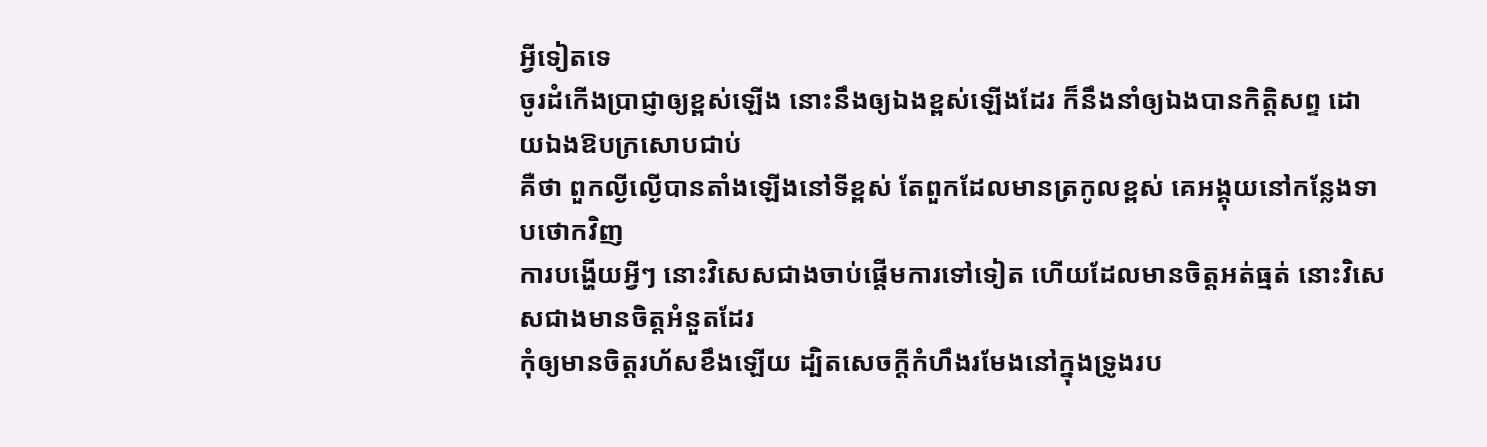អ្វីទៀតទេ
ចូរដំកើងប្រាជ្ញាឲ្យខ្ពស់ឡើង នោះនឹងឲ្យឯងខ្ពស់ឡើងដែរ ក៏នឹងនាំឲ្យឯងបានកិត្តិសព្ទ ដោយឯងឱបក្រសោបជាប់
គឺថា ពួកល្ងីល្ងើបានតាំងឡើងនៅទីខ្ពស់ តែពួកដែលមានត្រកូលខ្ពស់ គេអង្គុយនៅកន្លែងទាបថោកវិញ
ការបង្ហើយអ្វីៗ នោះវិសេសជាងចាប់ផ្តើមការទៅទៀត ហើយដែលមានចិត្តអត់ធ្មត់ នោះវិសេសជាងមានចិត្តអំនួតដែរ
កុំឲ្យមានចិត្តរហ័សខឹងឡើយ ដ្បិតសេចក្ដីកំហឹងរមែងនៅក្នុងទ្រូងរប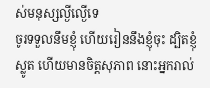ស់មនុស្សល្ងីល្ងើទេ
ចូរទទួលនឹមខ្ញុំ ហើយរៀននឹងខ្ញុំចុះ ដ្បិតខ្ញុំស្លូត ហើយមានចិត្តសុភាព នោះអ្នករាល់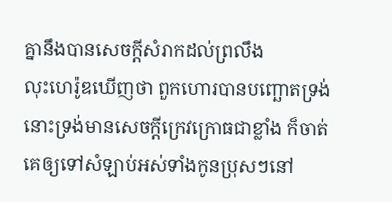គ្នានឹងបានសេចក្ដីសំរាកដល់ព្រលឹង
លុះហេរ៉ូឌឃើញថា ពួកហោរបានបញ្ឆោតទ្រង់ នោះទ្រង់មានសេចក្ដីក្រេវក្រោធជាខ្លាំង ក៏ចាត់គេឲ្យទៅសំឡាប់អស់ទាំងកូនប្រុសៗនៅ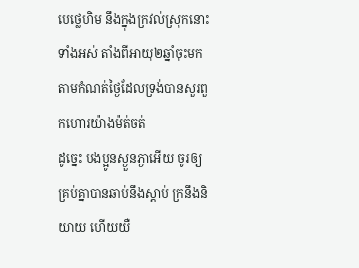បេថ្លេហិម នឹងក្នុងក្រវល់ស្រុកនោះទាំងអស់ តាំងពីអាយុ២ឆ្នាំចុះមក តាមកំណត់ថ្ងៃដែលទ្រង់បានសួរពួកហោរយ៉ាងម៉ត់ចត់
ដូច្នេះ បងប្អូនស្ងួនភ្ងាអើយ ចូរឲ្យគ្រប់គ្នាបានឆាប់នឹងស្តាប់ ក្រនឹងនិយាយ ហើយយឺ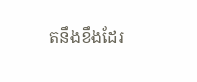តនឹងខឹងដែរ